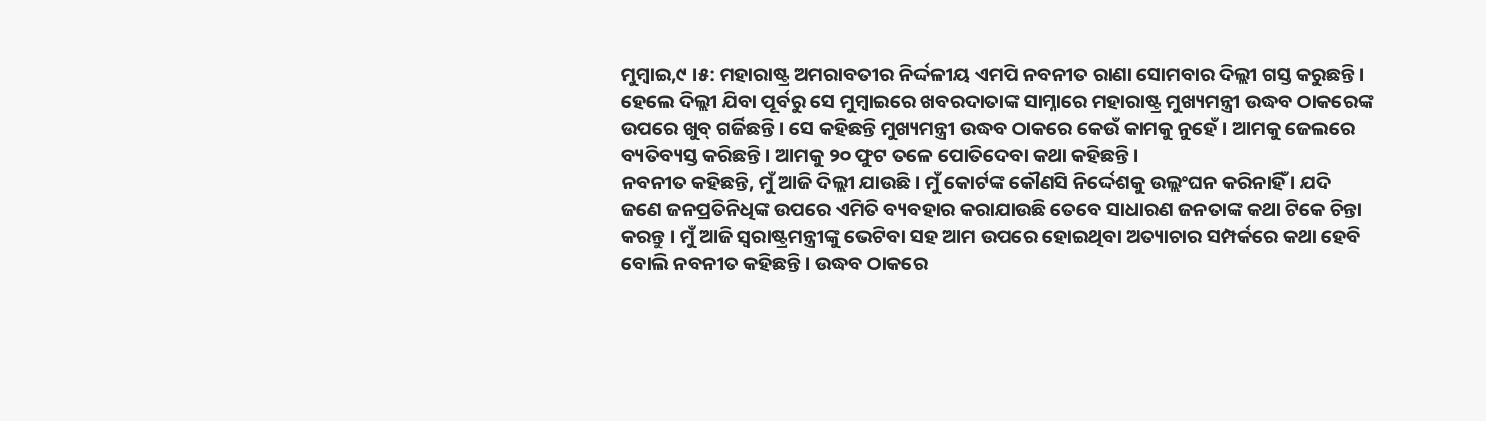ମୁମ୍ବାଇ,୯ ।୫: ମହାରାଷ୍ଟ୍ର ଅମରାବତୀର ନିର୍ଦ୍ଦଳୀୟ ଏମପି ନବନୀତ ରାଣା ସୋମବାର ଦିଲ୍ଲୀ ଗସ୍ତ କରୁଛନ୍ତି । ହେଲେ ଦିଲ୍ଲୀ ଯିବା ପୂର୍ବରୁ ସେ ମୁମ୍ବାଇରେ ଖବରଦାତାଙ୍କ ସାମ୍ନାରେ ମହାରାଷ୍ଟ୍ର ମୁଖ୍ୟମନ୍ତ୍ରୀ ଉଦ୍ଧବ ଠାକରେଙ୍କ ଉପରେ ଖୁବ୍ ଗର୍ଜିଛନ୍ତି । ସେ କହିଛନ୍ତି ମୁଖ୍ୟମନ୍ତ୍ରୀ ଉଦ୍ଧବ ଠାକରେ କେଉଁ କାମକୁ ନୁହେଁ । ଆମକୁ ଜେଲରେ ବ୍ୟତିବ୍ୟସ୍ତ କରିଛନ୍ତି । ଆମକୁ ୨୦ ଫୁଟ ତଳେ ପୋତିଦେବା କଥା କହିଛନ୍ତି ।
ନବନୀତ କହିଛନ୍ତି, ମୁଁ ଆଜି ଦିଲ୍ଲୀ ଯାଉଛି । ମୁଁ କୋର୍ଟଙ୍କ କୌଣସି ନିର୍ଦ୍ଦେଶକୁ ଉଲ୍ଲଂଘନ କରିନାହିଁ । ଯଦି ଜଣେ ଜନପ୍ରତିନିଧିଙ୍କ ଉପରେ ଏମିତି ବ୍ୟବହାର କରାଯାଉଛି ତେବେ ସାଧାରଣ ଜନତାଙ୍କ କଥା ଟିକେ ଚିନ୍ତା କରନ୍ତୁ । ମୁଁ ଆଜି ସ୍ୱରାଷ୍ଟ୍ରମନ୍ତ୍ରୀଙ୍କୁ ଭେଟିବା ସହ ଆମ ଉପରେ ହୋଇଥିବା ଅତ୍ୟାଚାର ସମ୍ପର୍କରେ କଥା ହେବି ବୋଲି ନବନୀତ କହିଛନ୍ତି । ଉଦ୍ଧବ ଠାକରେ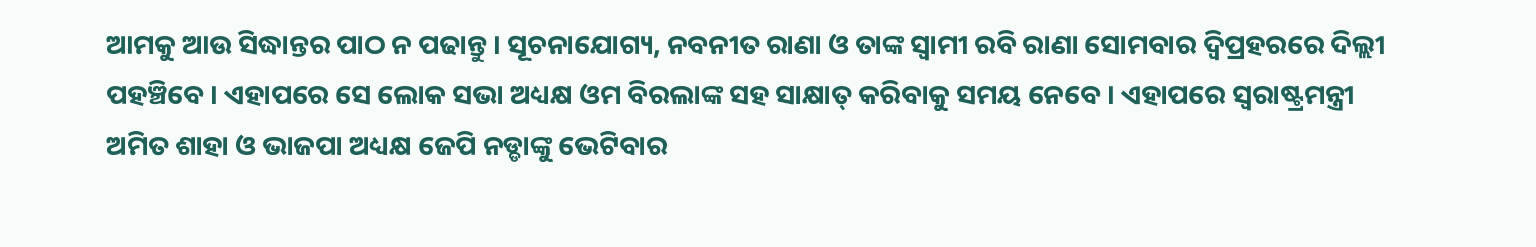ଆମକୁ ଆଉ ସିଦ୍ଧାନ୍ତର ପାଠ ନ ପଢାନ୍ତୁ । ସୂଚନାଯୋଗ୍ୟ, ନବନୀତ ରାଣା ଓ ତାଙ୍କ ସ୍ୱାମୀ ରବି ରାଣା ସୋମବାର ଦ୍ୱିପ୍ରହରରେ ଦିଲ୍ଲୀ ପହଞ୍ଚିବେ । ଏହାପରେ ସେ ଲୋକ ସଭା ଅଧ୍ୟକ୍ଷ ଓମ ବିରଲାଙ୍କ ସହ ସାକ୍ଷାତ୍ କରିବାକୁ ସମୟ ନେବେ । ଏହାପରେ ସ୍ୱରାଷ୍ଟ୍ରମନ୍ତ୍ରୀ ଅମିତ ଶାହା ଓ ଭାଜପା ଅଧ୍ୟକ୍ଷ ଜେପି ନଡ୍ଡାଙ୍କୁ ଭେଟିବାର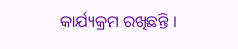କାର୍ଯ୍ୟକ୍ରମ ରଖିଛନ୍ତି ।